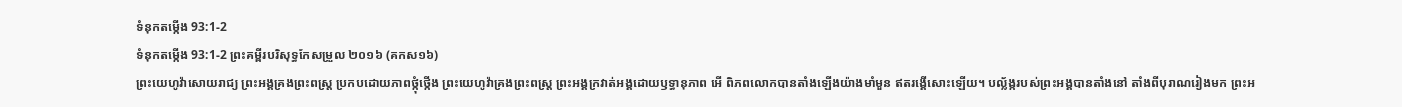ទំនុកតម្កើង 93:1-2
ទំនុកតម្កើង 93:1-2 ព្រះគម្ពីរបរិសុទ្ធកែសម្រួល ២០១៦ (គកស១៦)
ព្រះយេហូវ៉ាសោយរាជ្យ ព្រះអង្គគ្រងព្រះពស្ដ្រ ប្រកបដោយភាពថ្កុំថ្កើង ព្រះយេហូវ៉ាគ្រងព្រះពស្ដ្រ ព្រះអង្គក្រវាត់អង្គដោយឫទ្ធានុភាព អើ ពិភពលោកបានតាំងឡើងយ៉ាងមាំមួន ឥតរង្គើសោះឡើយ។ បល្ល័ង្ករបស់ព្រះអង្គបានតាំងនៅ តាំងពីបុរាណរៀងមក ព្រះអ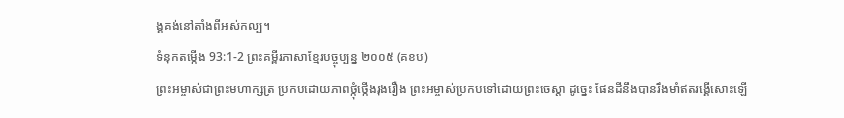ង្គគង់នៅតាំងពីអស់កល្ប។
ទំនុកតម្កើង 93:1-2 ព្រះគម្ពីរភាសាខ្មែរបច្ចុប្បន្ន ២០០៥ (គខប)
ព្រះអម្ចាស់ជាព្រះមហាក្សត្រ ប្រកបដោយភាពថ្កុំថ្កើងរុងរឿង ព្រះអម្ចាស់ប្រកបទៅដោយព្រះចេស្ដា ដូច្នេះ ផែនដីនឹងបានរឹងមាំឥតរង្គើសោះឡើ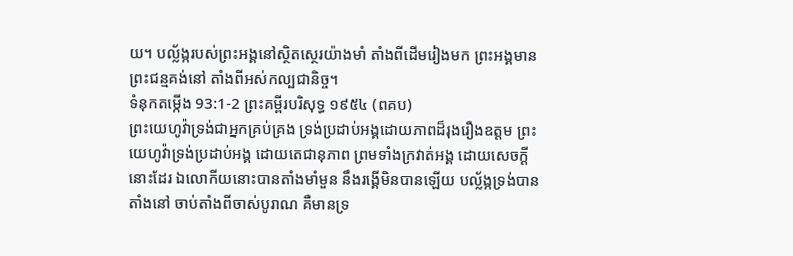យ។ បល្ល័ង្ករបស់ព្រះអង្គនៅស្ថិតស្ថេរយ៉ាងមាំ តាំងពីដើមរៀងមក ព្រះអង្គមានព្រះជន្មគង់នៅ តាំងពីអស់កល្បជានិច្ច។
ទំនុកតម្កើង 93:1-2 ព្រះគម្ពីរបរិសុទ្ធ ១៩៥៤ (ពគប)
ព្រះយេហូវ៉ាទ្រង់ជាអ្នកគ្រប់គ្រង ទ្រង់ប្រដាប់អង្គដោយភាពដ៏រុងរឿងឧត្តម ព្រះយេហូវ៉ាទ្រង់ប្រដាប់អង្គ ដោយតេជានុភាព ព្រមទាំងក្រវាត់អង្គ ដោយសេចក្ដីនោះដែរ ឯលោកីយនោះបានតាំងមាំមួន នឹងរង្គើមិនបានឡើយ បល្ល័ង្កទ្រង់បានតាំងនៅ ចាប់តាំងពីចាស់បូរាណ គឺមានទ្រ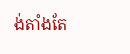ង់តាំងតែ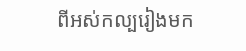ពីអស់កល្បរៀងមក